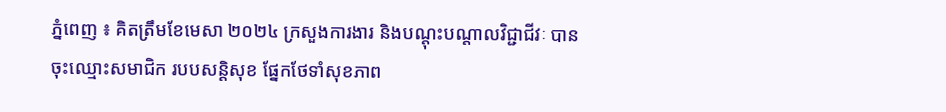ភ្នំពេញ ៖ គិតត្រឹមខែមេសា ២០២៤ ក្រសួងការងារ និងបណ្តុះបណ្តាលវិជ្ជាជីវៈ បានចុះឈ្មោះសមាជិក របបសន្តិសុខ ផ្នែកថែទាំសុខភាព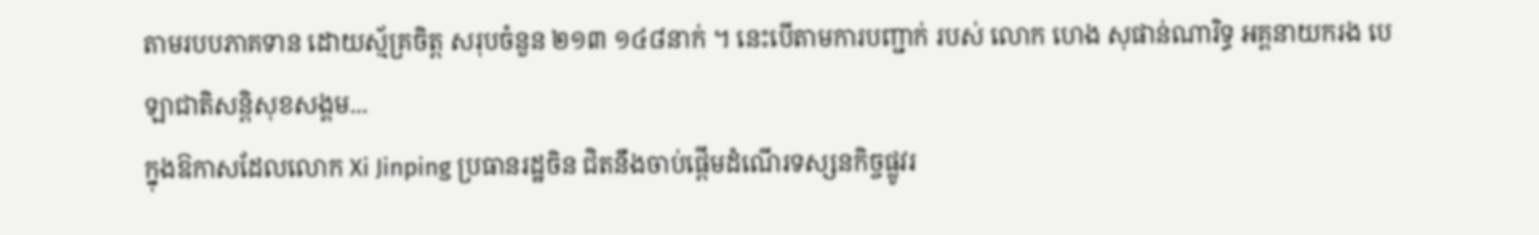តាមរបបភាគទាន ដោយស្ម័គ្រចិត្ត សរុបចំនួន ២១៣ ១៤៨នាក់ ។ នេះបើតាមការបញ្ជាក់ របស់ លោក ហេង សុផាន់ណារិទ្ធ អគ្គនាយករង បេឡាជាតិសន្តិសុខសង្គម...
ក្នុងឱកាសដែលលោក Xi Jinping ប្រធានរដ្ឋចិន ជិតនឹងចាប់ផ្តើមដំណើរទស្សនកិច្ចផ្លូវរ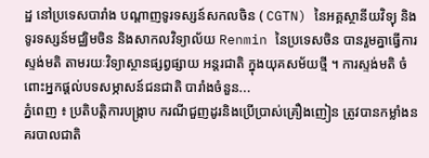ដ្ឋ នៅប្រទេសបារាំង បណ្តាញទូរទស្សន៍សកលចិន ( CGTN) នៃអគ្គស្ថានីយវិទ្យុ និងទូរទស្សន៍មជ្ឈិមចិន និងសាកលវិទ្យាល័យ Renmin នៃប្រទេសចិន បានរួមគ្នាធ្វើការស្ទង់មតិ តាមរយៈវិទ្យាស្ថានផ្សព្វផ្សាយ អន្តរជាតិ ក្នុងយុគសម័យថ្មី ។ ការស្ទង់មតិ ចំពោះអ្នកផ្តល់បទសម្ភាសន៍ជនជាតិ បារាំងចំនួន...
ភ្នំពេញ ៖ ប្រតិបត្តិការបង្ក្រាប ករណីជួញដូរនិងប្រើប្រាស់គ្រឿងញៀន ត្រូវបានកម្លាំងនគរបាលជាតិ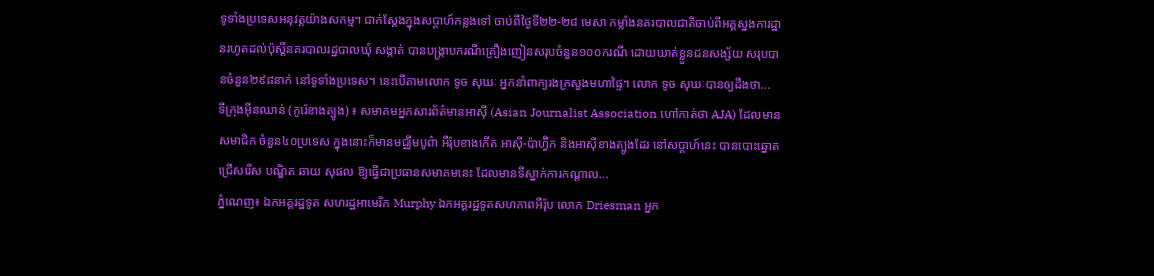ទូទាំងប្រទេសអនុវត្តយ៉ាងសកម្ម។ ជាក់ស្ដែងក្នុងសប្ដាហ៍កន្លងទៅ ចាប់ពីថ្ងៃទី២២-២៨ មេសា កម្លាំងនគរបាលជាតិចាប់ពីអគ្គស្នងការដ្ឋានរហូតដល់ប៉ុស្តិ៍នគរបាលរដ្ឋបាលឃុំ សង្កាត់ បានបង្ក្រាបករណីគ្រឿងញៀនសរុបចំនួន១០០ករណី ដោយឃាត់ខ្លួនជនសង្ស័យ សរុបបានចំនួន២៩៨នាក់ នៅទូទាំងប្រទេស។ នេះបើតាមលោក ទូច សុឃៈ អ្នកនាំពាក្យរងក្រសួងមហាផ្ទៃ។ លោក ទូច សុឃៈបានឲ្យដឹងថា...
ទីក្រុងអ៊ីនឈាន់ (កូរ៉េខាងត្បូង) ៖ សមាគមអ្នកសារព័ត៌មានអាស៊ី (Asian Journalist Association ហៅកាត់ថា AJA) ដែលមានសមាជិក ចំនួន៤០ប្រទេស ក្នុងនោះក៏មានមជ្ឈឹមបូព៌ា អឺរ៉ុបខាងកើត អាស៊ី-ប៉ាហ្វ៊ិក និងអាស៊ីខាងត្បូងដែរ នៅសប្តាហ៍នេះ បានបោះឆ្នោតជ្រើសរើស បណ្ឌិត ឆាយ សុផល ឱ្យធ្វើជាប្រធានសមាគមនេះ ដែលមានទីស្នាក់ការកណ្តាល...
ភ្នំណេញ៖ ឯកអគ្គរដ្ឋទូត សហរដ្ឋអាមេរិក Murphy ឯកអគ្គរដ្ឋទូតសហភាពអឺរ៉ុប លោក Driesman អ្នក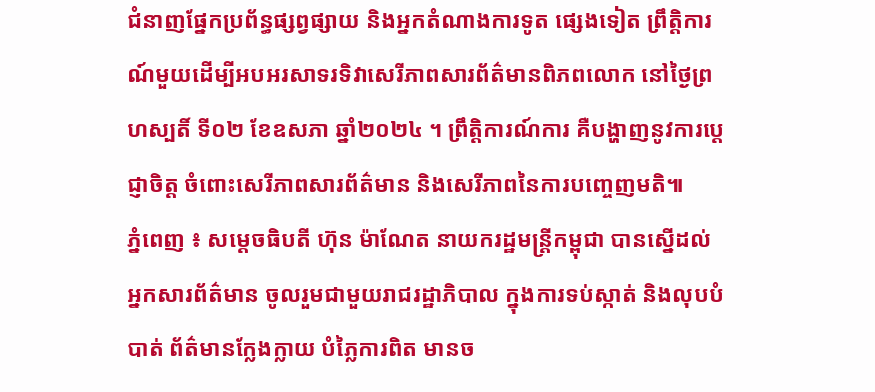ជំនាញផ្នែកប្រព័ន្ធផ្សព្វផ្សាយ និងអ្នកតំណាងការទូត ផ្សេងទៀត ព្រឹត្តិការណ៍មួយដើម្បីអបអរសាទរទិវាសេរីភាពសារព័ត៌មានពិភពលោក នៅថ្ងៃព្រហស្បតិ៍ ទី០២ ខែឧសភា ឆ្នាំ២០២៤ ។ ព្រឹត្តិការណ៍ការ គឺបង្ហាញនូវការប្តេជ្ញាចិត្ត ចំពោះសេរីភាពសារព័ត៌មាន និងសេរីភាពនៃការបញ្ចេញមតិ៕
ភ្នំពេញ ៖ សម្ដេចធិបតី ហ៊ុន ម៉ាណែត នាយករដ្ឋមន្ដ្រីកម្ពុជា បានស្នើដល់អ្នកសារព័ត៌មាន ចូលរួមជាមួយរាជរដ្ឋាភិបាល ក្នុងការទប់ស្កាត់ និងលុបបំបាត់ ព័ត៌មានក្លែងក្លាយ បំភ្លៃការពិត មានច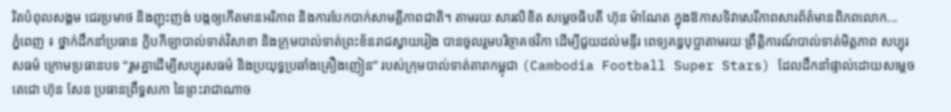រិតបំពុលសង្គម ជេរប្រមាថ និងញុះញង់ បង្កឲ្យកើតមានអរិភាព និងការបែកបាក់សាមគ្គីភាពជាតិ។ តាមរយៈសារលិខិត សម្តេចធិបតី ហ៊ុន ម៉ាណែត ក្នុងឱកាសទិវាសេរីភាពសារព័ត៌មានពិភពលោក...
ភ្នំពេញ ៖ ថ្នាក់ដឹកនាំប្រធាន ក្លិបកីឡាបាល់ទាត់វិសាខា និងក្រុមបាល់ទាត់ព្រះខ័នរាជស្វាយរៀង បានចូលរួមបរិច្ចាគថវិកា ដើម្បីជួយដល់មន្ទីរ ពេទ្យគន្ធបុប្ផាតាមរយៈព្រឹត្តិការណ៍បាល់ទាត់មិត្តភាព សប្បុរសធម៌ ក្រោមប្រធានបទ “រួមគ្នាដើម្បីសប្បុរសធម៌ និងប្រយុទ្ធប្រឆាំងគ្រឿងញៀន” របស់ក្រុមបាល់ទាត់តារាកម្ពុជា (Cambodia Football Super Stars) ដែលដឹកនាំផ្ទាល់ដោយសម្តេចតេជោ ហ៊ុន សែន ប្រធានព្រឹទ្ធសភា នៃព្រះរាជាណាច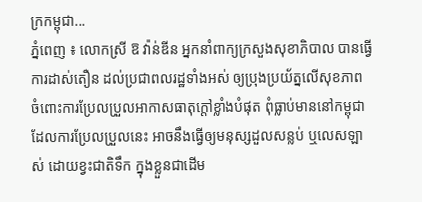ក្រកម្ពុជា...
ភ្នំពេញ ៖ លោកស្រី ឱ វ៉ាន់ឌីន អ្នកនាំពាក្យក្រសួងសុខាភិបាល បានធ្វើការដាស់តឿន ដល់ប្រជាពលរដ្ឋទាំងអស់ ឲ្យប្រុងប្រយ័ត្នលើសុខភាព ចំពោះការប្រែលប្រួលអាកាសធាតុក្តៅខ្លាំងបំផុត ពុំធ្លាប់មាននៅកម្ពុជា ដែលការប្រែលប្រួលនេះ អាចនឹងធ្វើឲ្យមនុស្សដួលសន្លប់ ឬលេសឡាស់ ដោយខ្វះជាតិទឹក ក្នុងខ្លួនជាដើម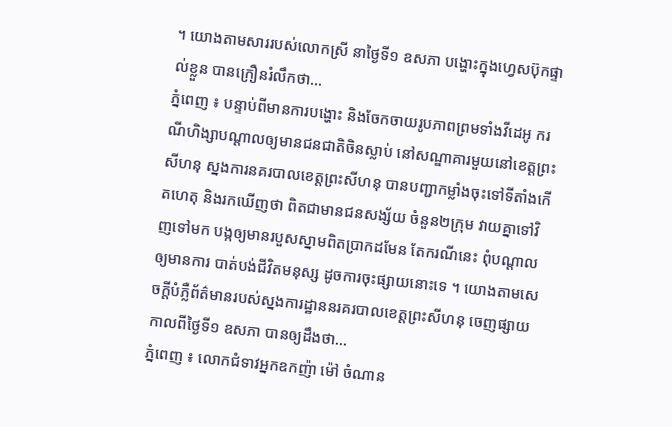។ យោងតាមសាររបស់លោកស្រី នាថ្ងៃទី១ ឧសភា បង្ហោះក្នុងហ្វេសប៊ុកផ្ទាល់ខ្លួន បានក្រឿនរំលឹកថា...
ភ្នំពេញ ៖ បន្ទាប់ពីមានការបង្ហោះ និងចែកចាយរូបភាពព្រមទាំងវីដេអូ ករណីហិង្សាបណ្តាលឲ្យមានជនជាតិចិនស្លាប់ នៅសណ្ឌាគារមួយនៅខេត្តព្រះសីហនុ ស្នងការនគរបាលខេត្តព្រះសីហនុ បានបញ្ជាកម្លាំងចុះទៅទីតាំងកើតហេតុ និងរកឃើញថា ពិតជាមានជនសង្ស័យ ចំនួន២ក្រុម វាយគ្នាទៅវិញទៅមក បង្កឲ្យមានរបួសស្នាមពិតប្រាកដមែន តែករណីនេះ ពុំបណ្តាលឲ្យមានការ បាត់បង់ជីវិតមនុស្ស ដូចការចុះផ្សាយនោះទេ ។ យោងតាមសេចក្តីបំភ្លឺព័ត៌មានរបស់ស្នងការដ្ឋាននរគរបាលខេត្តព្រះសីហនុ ចេញផ្សាយកាលពីថ្ងៃទី១ ឧសភា បានឲ្យដឹងថា...
ភ្នំពេញ ៖ លោកជំទាវអ្នកឧកញ៉ា ម៉ៅ ចំណាន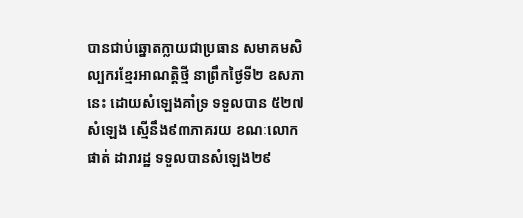បានជាប់ឆ្នោតក្លាយជាប្រធាន សមាគមសិល្បករខ្មែរអាណត្តិថ្មី នាព្រឹកថ្ងៃទី២ ឧសភានេះ ដោយសំឡេងគាំទ្រ ទទួលបាន ៥២៧សំឡេង ស្មើនឹង៩៣ភាគរយ ខណៈលោក ផាត់ ដារារដ្ឋ ទទួលបានសំឡេង២៩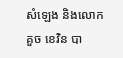សំឡេង និងលោក គួច ខេវិន បា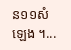ន១១សំឡេង ។...